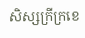សិស្សក្រីក្រខេ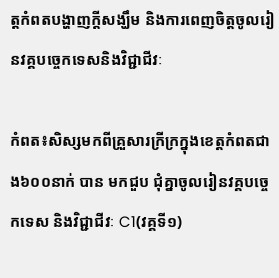ត្តកំពតបង្ហាញក្តីសង្ឃឹម និងការពេញចិត្តចូលរៀនវគ្គបច្ចេកទេសនិងវិជ្ជាជីវៈ

កំពត៖សិស្សមកពីគ្រួសារក្រីក្រក្នុងខេត្តកំពតជាង៦០០នាក់ បាន មកជួប ជុំគ្នាចូលរៀនវគ្គបច្ចេកទេស និងវិជ្ជាជីវៈ C1(វគ្គទី១)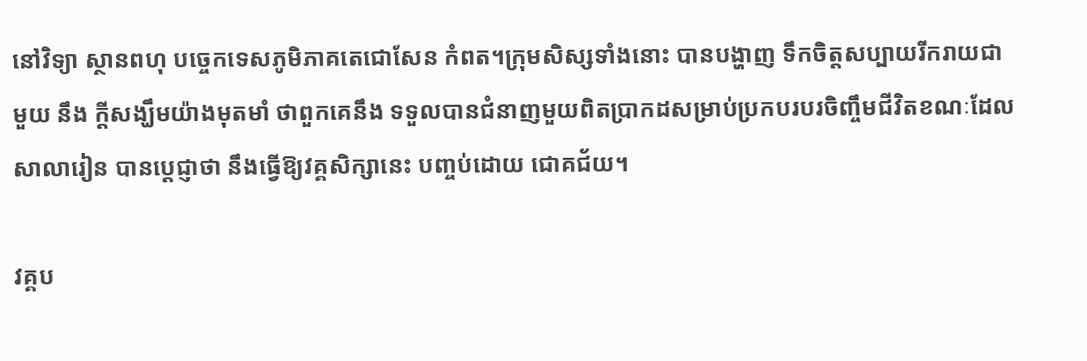នៅវិទ្យា ស្ថានពហុ បច្ចេកទេសភូមិភាគតេជោសែន កំពត។ក្រុមសិស្សទាំងនោះ បានបង្ហាញ ទឹកចិត្តសប្បាយរីករាយជាមួយ នឹង ក្តីសង្ឃឹមយ៉ាងមុតមាំ ថាពួកគេនឹង ទទួលបានជំនាញមួយពិតប្រាកដសម្រាប់ប្រកបរបរចិញ្ចឹមជីវិតខណៈដែលសាលារៀន បានប្តេជ្ញាថា នឹងធ្វើឱ្យវគ្គសិក្សានេះ បញ្ចប់ដោយ ជោគជ័យ។

វគ្គប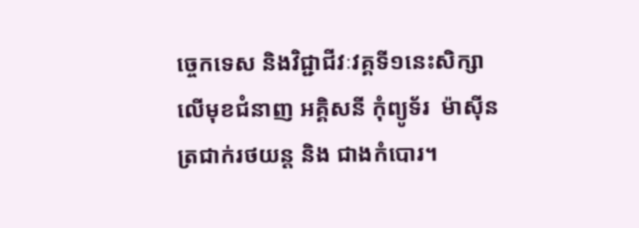ច្ចេកទេស និងវិជ្ជាជីវៈវគ្គទី១នេះសិក្សាលើមុខជំនាញ អគ្គិសនី កុំព្យូទ័រ  ម៉ាស៊ីនត្រជាក់រថយន្ត និង ជាងកំបោរ។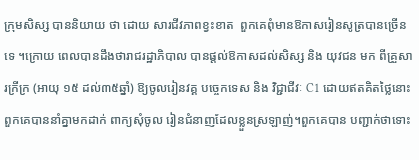ក្រុមសិស្ស បាននិយាយ ថា ដោយ សារជីវភាពខ្វះខាត  ពួកគេពុំមានឱកាសរៀនសូត្របានច្រើនទេ ។ក្រោយ ពេលបានដឹងថារាជរដ្ឋាភិបាល បានផ្តល់ឱកាសដល់សិស្ស និង យុវជន មក ពីគ្រួសារក្រីក្រ (អាយុ ១៥ ដល់៣៥ឆ្នាំ) ឱ្យចូលរៀនវគ្គ បច្ចេកទេស និង វិជ្ជាជីវៈ C1 ដោយឥតគិតថ្លៃនោះ  ពួកគេបាននាំគ្នាមកដាក់ ពាក្យសុំចូល រៀនជំនាញដែលខ្លួនស្រឡាញ់។ពួកគេបាន បញ្ជាក់ថាទោះ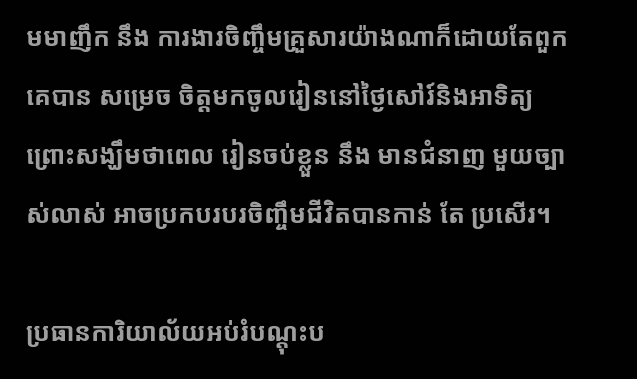មមាញឹក នឹង ការងារចិញ្ចឹមគ្រួសារយ៉ាងណាក៏ដោយតែពួកគេបាន សម្រេច ចិត្តមកចូលរៀននៅថ្ងៃសៅរ៍និងអាទិត្យ ព្រោះសង្ឃឹមថាពេល រៀនចប់ខ្លួន នឹង មានជំនាញ មួយច្បាស់លាស់ អាចប្រកបរបរចិញ្ចឹមជីវិតបានកាន់ តែ ប្រសើរ។

ប្រធានការិយាល័យអប់រំបណ្តុះប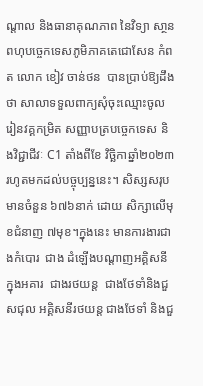ណ្តាល និងធានាគុណភាព នៃវិទ្យា សា្ថនពហុបច្ចេកទេសភូមិភាគតេជោសែន កំពត លោក ខៀវ ចាន់ថន  បានប្រាប់ឱ្យដឹងថា សាលាទទួលពាក្យសុំចុះឈ្មោះចូលរៀនវគ្គកម្រិត សញ្ញាបត្របច្ចេកទេស និងវិជ្ជាជីវៈ C1 តាំងពីខែ វិច្ឆិកាឆ្នាំ២០២៣ រហូតមកដល់បច្ចុប្បន្ននេះ។ សិស្សសរុបមានចំនួន ៦៧៦នាក់ ដោយ សិក្សាលើមុខជំនាញ ៧មុខ។ក្នុងនេះ មានការងារជាងកំបោរ  ជាង ដំឡើងបណ្តាញអគ្គិសនីក្នុងអគារ  ជាងរថយន្ត  ជាងថែទាំនិងជួសជុល អគ្គិសនីរថយន្ត ជាងថែទាំ និងជួ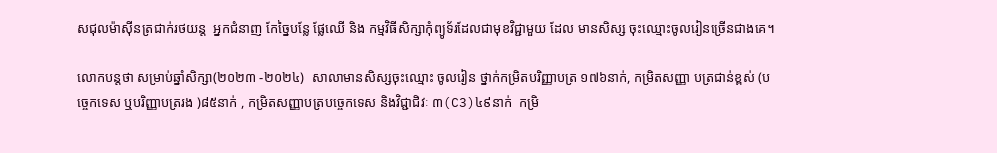សជុលម៉ាស៊ីនត្រជាក់រថយន្ត  អ្នកជំនាញ កែច្នៃបន្លែ ផ្លែឈើ និង កម្មវិធីសិក្សាកុំព្យូទ័រដែលជាមុខវិជ្ជាមួយ ដែល មានសិស្ស ចុះឈ្មោះចូលរៀនច្រើនជាងគេ។

លោកបន្តថា សម្រាប់ឆ្នាំសិក្សា(២០២៣ -២០២៤)  សាលាមានសិស្សចុះឈ្មោះ ចូលរៀន ថ្នាក់កម្រិតបរិញ្ញាបត្រ ១៧៦នាក់, កម្រិតសញ្ញា បត្រជាន់ខ្ពស់ (បច្ចេកទេស ឬបរិញ្ញាបត្ររង )៨៥នាក់ , កម្រិតសញ្ញាបត្របច្ចេកទេស និងវិជ្ជាជិវៈ ៣(C3)៤៩នាក់  កម្រិ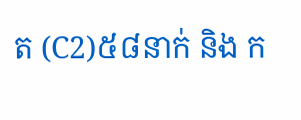ត (C2)៥៨នាក់ និង ក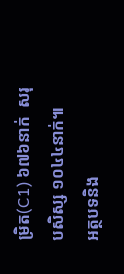ម្រិត(C1) ៦៧៦នាក់  សរុបសិស្ស ១០៤៤នាក់៕
អត្ថបទនិង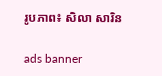រូបភាព៖ សិលា សារិន

ads banner